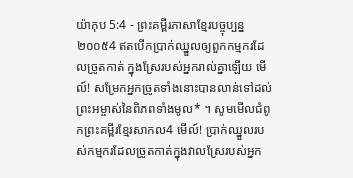យ៉ាកុប 5:4 - ព្រះគម្ពីរភាសាខ្មែរបច្ចុប្បន្ន ២០០៥4 ឥតបើកប្រាក់ឈ្នួលឲ្យពួកកម្មករដែលច្រូតកាត់ ក្នុងស្រែរបស់អ្នករាល់គ្នាឡើយ មើល៍! សម្រែកអ្នកច្រូតទាំងនោះបានលាន់ទៅដល់ព្រះអម្ចាស់នៃពិភពទាំងមូល* ។ សូមមើលជំពូកព្រះគម្ពីរខ្មែរសាកល4 មើល៍! ប្រាក់ឈ្នួលរបស់កម្មករដែលច្រូតកាត់ក្នុងវាលស្រែរបស់អ្នក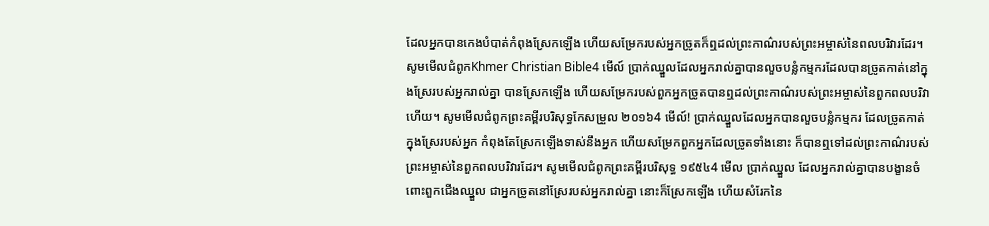ដែលអ្នកបានកេងបំបាត់កំពុងស្រែកឡើង ហើយសម្រែករបស់អ្នកច្រូតក៏ឮដល់ព្រះកាណ៌របស់ព្រះអម្ចាស់នៃពលបរិវារដែរ។ សូមមើលជំពូកKhmer Christian Bible4 មើល៍ ប្រាក់ឈ្នួលដែលអ្នករាល់គ្នាបានលួចបន្លំកម្មករដែលបានច្រូតកាត់នៅក្នុងស្រែរបស់អ្នករាល់គ្នា បានស្រែកឡើង ហើយសម្រែករបស់ពួកអ្នកច្រូតបានឮដល់ព្រះកាណ៌របស់ព្រះអម្ចាស់នៃពួកពលបរិវាហើយ។ សូមមើលជំពូកព្រះគម្ពីរបរិសុទ្ធកែសម្រួល ២០១៦4 មើល៍! ប្រាក់ឈ្នួលដែលអ្នកបានលួចបន្លំកម្មករ ដែលច្រូតកាត់ក្នុងស្រែរបស់អ្នក កំពុងតែស្រែកឡើងទាស់នឹងអ្នក ហើយសម្រែកពួកអ្នកដែលច្រូតទាំងនោះ ក៏បានឮទៅដល់ព្រះកាណ៌របស់ព្រះអម្ចាស់នៃពួកពលបរិវារដែរ។ សូមមើលជំពូកព្រះគម្ពីរបរិសុទ្ធ ១៩៥៤4 មើល ប្រាក់ឈ្នួល ដែលអ្នករាល់គ្នាបានបង្ខានចំពោះពួកជើងឈ្នួល ជាអ្នកច្រូតនៅស្រែរបស់អ្នករាល់គ្នា នោះក៏ស្រែកឡើង ហើយសំរែកនៃ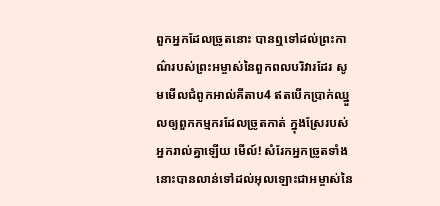ពួកអ្នកដែលច្រូតនោះ បានឮទៅដល់ព្រះកាណ៌របស់ព្រះអម្ចាស់នៃពួកពលបរិវារដែរ សូមមើលជំពូកអាល់គីតាប4 ឥតបើកប្រាក់ឈ្នួលឲ្យពួកកម្មករដែលច្រូតកាត់ ក្នុងស្រែរបស់អ្នករាល់គ្នាឡើយ មើល៍! សំរែកអ្នកច្រូតទាំងនោះបានលាន់ទៅដល់អុលឡោះជាអម្ចាស់នៃ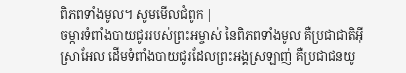ពិភពទាំងមូល។ សូមមើលជំពូក |
ចម្ការទំពាំងបាយជូររបស់ព្រះអម្ចាស់ នៃពិភពទាំងមូល គឺប្រជាជាតិអ៊ីស្រាអែល ដើមទំពាំងបាយជូរដែលព្រះអង្គស្រឡាញ់ គឺប្រជាជនយូ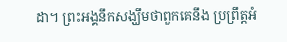ដា។ ព្រះអង្គនឹកសង្ឃឹមថាពួកគេនឹង ប្រព្រឹត្តអំ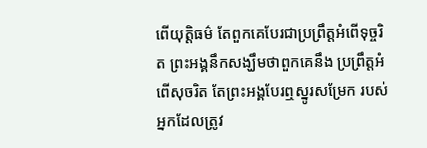ពើយុត្តិធម៌ តែពួកគេបែរជាប្រព្រឹត្តអំពើទុច្ចរិត ព្រះអង្គនឹកសង្ឃឹមថាពួកគេនឹង ប្រព្រឹត្តអំពើសុចរិត តែព្រះអង្គបែរឮស្នូរសម្រែក របស់អ្នកដែលត្រូវ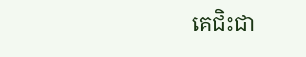គេជិះជា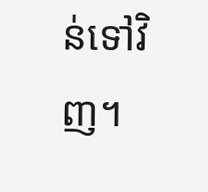ន់ទៅវិញ។